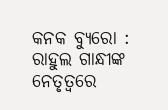କନକ ବ୍ୟୁରୋ : ରାହୁଲ ଗାନ୍ଧୀଙ୍କ ନେତୃତ୍ୱରେ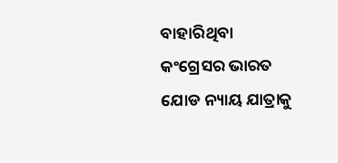ବାହାରିଥିବା କଂଗ୍ରେସର ଭାରତ ଯୋଡ ନ୍ୟାୟ ଯାତ୍ରାକୁ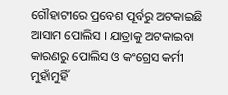ଗୌହାଟୀରେ ପ୍ରବେଶ ପୂର୍ବରୁ ଅଟକାଇଛି ଆସାମ ପୋଲିସ । ଯାତ୍ରାକୁ ଅଟକାଇବା କାରଣରୁ ପୋଲିସ ଓ କଂଗ୍ରେସ କର୍ମୀ ମୁହାଁମୁହିଁ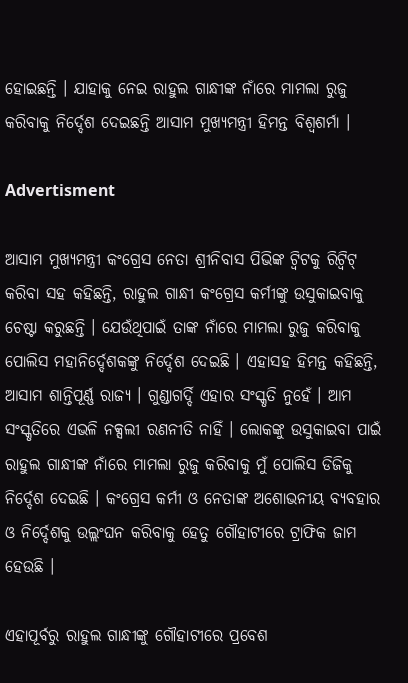ହୋଇଛନ୍ତି । ଯାହାକୁ ନେଇ ରାହୁଲ ଗାନ୍ଧୀଙ୍କ ନାଁରେ ମାମଲା ରୁଜୁ କରିବାକୁ ନିର୍ଦ୍ଦେଶ ଦେଇଛନ୍ତି ଆସାମ ମୁଖ୍ୟମନ୍ତ୍ରୀ ହିମନ୍ତ ବିଶ୍ୱଶର୍ମା ।

Advertisment

ଆସାମ ମୁଖ୍ୟମନ୍ତ୍ରୀ କଂଗ୍ରେସ ନେତା ଶ୍ରୀନିବାସ ପିଭିଙ୍କ ଟ୍ୱିଟକୁ ରିଟ୍ୱିଟ୍ କରିବା ସହ କହିଛନ୍ତି, ରାହୁଲ ଗାନ୍ଧୀ କଂଗ୍ରେସ କର୍ମୀଙ୍କୁ ଉସୁକାଇବାକୁ ଚେଷ୍ଟା କରୁଛନ୍ତି । ଯେଉଁଥିପାଇଁ ତାଙ୍କ ନାଁରେ ମାମଲା ରୁଜୁ କରିବାକୁ ପୋଲିସ ମହାନିର୍ଦ୍ଦେଶକଙ୍କୁ ନିର୍ଦ୍ଦେଶ ଦେଇଛି । ଏହାସହ ହିମନ୍ତ କହିଛନ୍ତି, ଆସାମ ଶାନ୍ତିପୂର୍ଣ୍ଣ ରାଜ୍ୟ । ଗୁଣ୍ଡାଗର୍ଦ୍ଦି ଏହାର ସଂସ୍କୃତି ନୁହେଁ । ଆମ ସଂସ୍କୃତିରେ ଏଭଳି ନକ୍ସଲୀ ରଣନୀତି ନାହିଁ । ଲୋକଙ୍କୁ ଉସୁକାଇବା ପାଇଁ ରାହୁଲ ଗାନ୍ଧୀଙ୍କ ନାଁରେ ମାମଲା ରୁଜୁ କରିବାକୁ ମୁଁ ପୋଲିସ ଡିଜିକୁ ନିର୍ଦ୍ଦେଶ ଦେଇଛି । କଂଗ୍ରେସ କର୍ମୀ ଓ ନେତାଙ୍କ ଅଶୋଭନୀୟ ବ୍ୟବହାର ଓ ନିର୍ଦ୍ଦେଶକୁ ଉଲ୍ଲଂଘନ କରିବାକୁ ହେତୁ ଗୌହାଟୀରେ ଟ୍ରାଫିକ ଜାମ ହେଉଛି ।

ଏହାପୂର୍ବରୁ ରାହୁଲ ଗାନ୍ଧୀଙ୍କୁ ଗୌହାଟୀରେ ପ୍ରବେଶ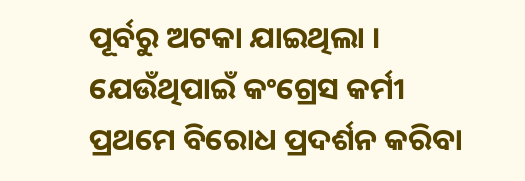ପୂର୍ବରୁ ଅଟକା ଯାଇଥିଲା । ଯେଉଁଥିପାଇଁ କଂଗ୍ରେସ କର୍ମୀ ପ୍ରଥମେ ବିରୋଧ ପ୍ରଦର୍ଶନ କରିବା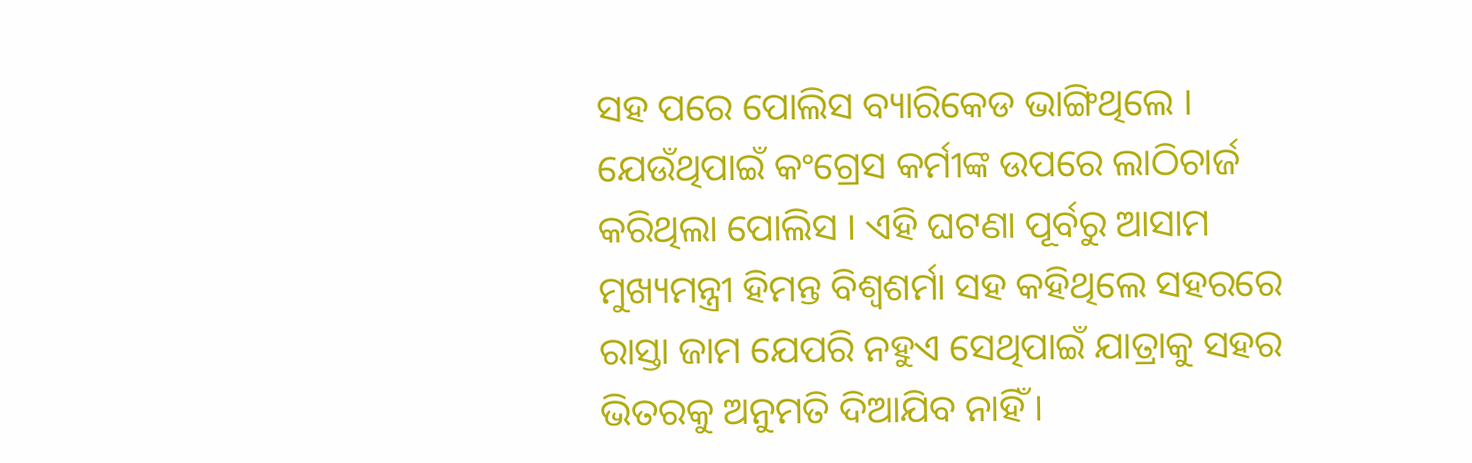ସହ ପରେ ପୋଲିସ ବ୍ୟାରିକେଡ ଭାଙ୍ଗିଥିଲେ । ଯେଉଁଥିପାଇଁ କଂଗ୍ରେସ କର୍ମୀଙ୍କ ଉପରେ ଲାଠିଚାର୍ଜ କରିଥିଲା ପୋଲିସ । ଏହି ଘଟଣା ପୂର୍ବରୁ ଆସାମ ମୁଖ୍ୟମନ୍ତ୍ରୀ ହିମନ୍ତ ବିଶ୍ୱଶର୍ମା ସହ କହିଥିଲେ ସହରରେ ରାସ୍ତା ଜାମ ଯେପରି ନହୁଏ ସେଥିପାଇଁ ଯାତ୍ରାକୁ ସହର ଭିତରକୁ ଅନୁମତି ଦିଆଯିବ ନାହିଁ ।